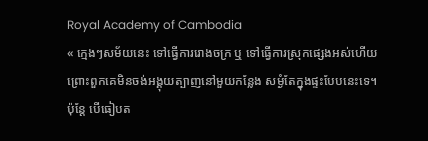Royal Academy of Cambodia
« ក្មេងៗសម័យនេះ ទៅធ្វើការរោងចក្រ ឬ ទៅធ្វើការស្រុកផ្សេងអស់ហើយ ព្រោះពួកគេមិនចង់អង្គុយត្បាញនៅមួយកន្លែង សម្ងំតែក្នុងផ្ទះបែបនេះទេ។ ប៉ុន្តែ បើធៀបត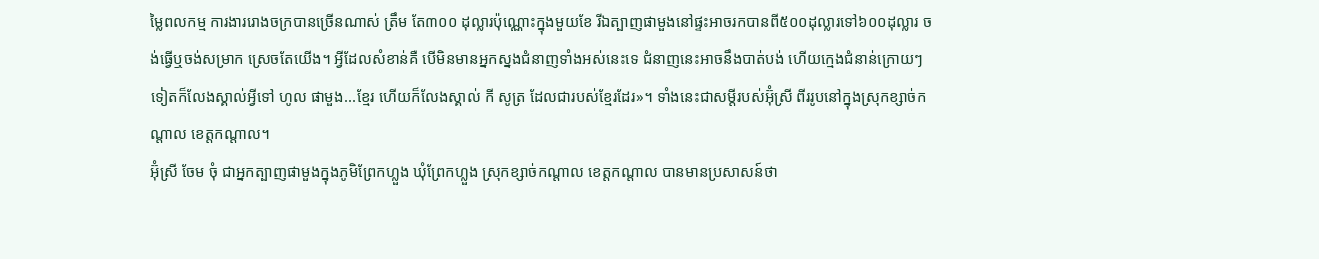ម្លៃពលកម្ម ការងាររោងចក្របានច្រើនណាស់ ត្រឹម តែ៣០០ ដុល្លារប៉ុណ្ណោះក្នុងមួយខែ រីឯត្បាញផាមួងនៅផ្ទះអាចរកបានពី៥០០ដុល្លារទៅ៦០០ដុល្លារ ចង់ធ្វើឬចង់សម្រាក ស្រេចតែយើង។ អ្វីដែលសំខាន់គឺ បើមិនមានអ្នកស្នងជំនាញទាំងអស់នេះទេ ជំនាញនេះអាចនឹងបាត់បង់ ហើយក្មេងជំនាន់ក្រោយៗទៀតក៏លែងស្គាល់អ្វីទៅ ហូល ផាមួង...ខ្មែរ ហើយក៏លែងស្គាល់ កី សូត្រ ដែលជារបស់ខ្មែរដែរ»។ ទាំងនេះជាសម្តីរបស់អ៊ុំស្រី ពីររូបនៅក្នុងស្រុកខ្សាច់កណ្តាល ខេត្តកណ្តាល។
អ៊ុំស្រី ចែម ចុំ ជាអ្នកត្បាញផាមួងក្នុងភូមិព្រែកហ្លួង ឃុំព្រែកហ្លួង ស្រុកខ្សាច់កណ្តាល ខេត្តកណ្តាល បានមានប្រសាសន៍ថា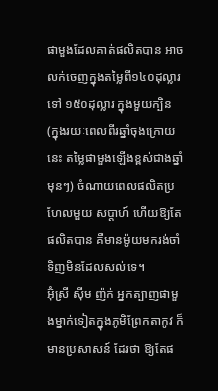ផាមួងដែលគាត់ផលិតបាន អាចលក់ចេញក្នុងតម្លៃពី១៤០ដុល្លារ ទៅ ១៥០ដុល្លារ ក្នុងមួយក្បិន (ក្នុងរយៈពេលពីរឆ្នាំចុងក្រោយនេះ តម្លៃផាមួងឡើងខ្ពស់ជាងឆ្នាំមុនៗ) ចំណាយពេលផលិតប្រហែលមួយ សប្តាហ៍ ហើយឱ្យតែផលិតបាន គឺមានម៉ូយមករង់ចាំទិញមិនដែលសល់ទេ។
អ៊ុំស្រី ស៊ីម ញ៉ក់ អ្នកត្បាញផាមួងម្នាក់ទៀតក្នុងភូមិព្រែកតាកូវ ក៏មានប្រសាសន៍ ដែរថា ឱ្យតែផ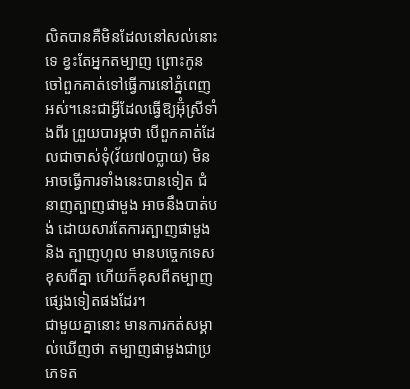លិតបានគឺមិនដែលនៅសល់នោះទេ ខ្វះតែអ្នកតម្បាញ ព្រោះកូនចៅពួកគាត់ទៅធ្វើការនៅភ្នំពេញអស់។នេះជាអ្វីដែលធ្វើឱ្យអ៊ុំស្រីទាំងពីរ ព្រួយបារម្ភថា បើពួកគាត់ដែលជាចាស់ទុំ(វ័យ៧០ប្លាយ) មិនអាចធ្វើការទាំងនេះបានទៀត ជំនាញត្បាញផាមួង អាចនឹងបាត់បង់ ដោយសារតែការត្បាញផាមួង និង ត្បាញហូល មានបច្ចេកទេសខុសពីគ្នា ហើយក៏ខុសពីតម្បាញផ្សេងទៀតផងដែរ។
ជាមួយគ្នានោះ មានការកត់សម្គាល់ឃើញថា តម្បាញផាមួងជាប្រភេទត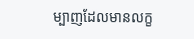ម្បាញដែលមានលក្ខ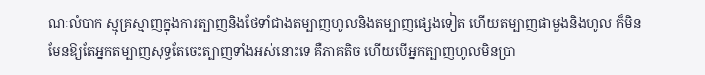ណៈលំបាក ស្មុគ្រស្មាញក្នុងការត្បាញនិងថែទាំជាងតម្បាញហូលនិងតម្បាញផ្សេងទៀត ហើយតម្បាញផាមួងនិងហូល ក៏មិនមែនឱ្យតែអ្នកតម្បាញសុទ្ធតែចេះត្បាញទាំងអស់នោះទេ គឺភាគតិច ហើយបើអ្នកត្បាញហូលមិនប្រា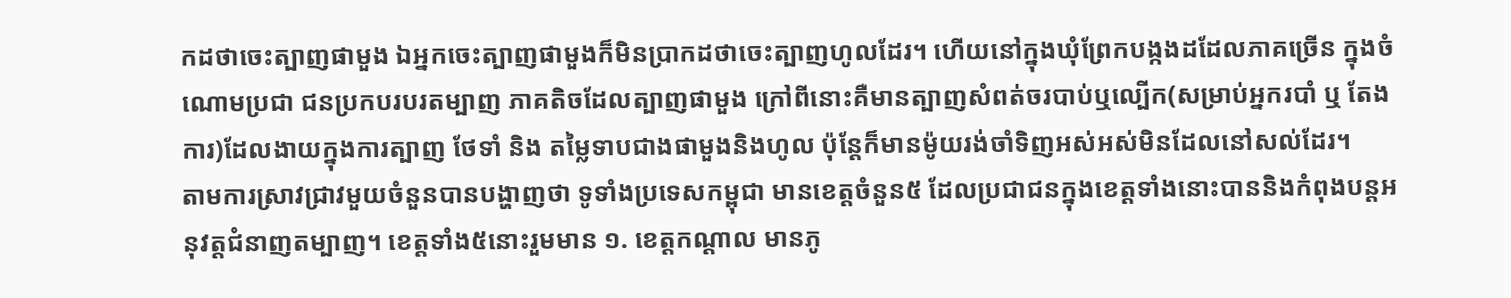កដថាចេះត្បាញផាមួង ឯអ្នកចេះត្បាញផាមួងក៏មិនប្រាកដថាចេះត្បាញហូលដែរ។ ហើយនៅក្នុងឃុំព្រែកបង្កងដដែលភាគច្រើន ក្នុងចំណោមប្រជា ជនប្រកបរបរតម្បាញ ភាគតិចដែលត្បាញផាមួង ក្រៅពីនោះគឺមានត្បាញសំពត់ចរបាប់ឬល្បើក(សម្រាប់អ្នករបាំ ឬ តែងការ)ដែលងាយក្នុងការត្បាញ ថែទាំ និង តម្លៃទាបជាងផាមួងនិងហូល ប៉ុន្តែក៏មានម៉ូយរង់ចាំទិញអស់អស់មិនដែលនៅសល់ដែរ។
តាមការស្រាវជ្រាវមួយចំនួនបានបង្ហាញថា ទូទាំងប្រទេសកម្ពុជា មានខេត្តចំនួន៥ ដែលប្រជាជនក្នុងខេត្តទាំងនោះបាននិងកំពុងបន្តអនុវត្តជំនាញតម្បាញ។ ខេត្តទាំង៥នោះរួមមាន ១. ខេត្តកណ្តាល មានភូ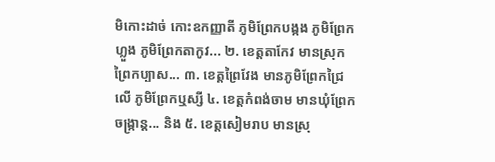មិកោះដាច់ កោះឧកញ្ញាតី ភូមិព្រែកបង្កង ភូមិព្រែកហ្លួង ភូមិព្រែកតាកូវ... ២. ខេត្តតាកែវ មានស្រុកព្រៃកប្បាស... ៣. ខេត្តព្រៃវែង មានភូមិព្រែកជ្រៃលើ ភូមិព្រែកឬស្សី ៤. ខេត្តកំពង់ចាម មានឃុំព្រែកចង្ក្រាន្ត... និង ៥. ខេត្តសៀមរាប មានស្រុ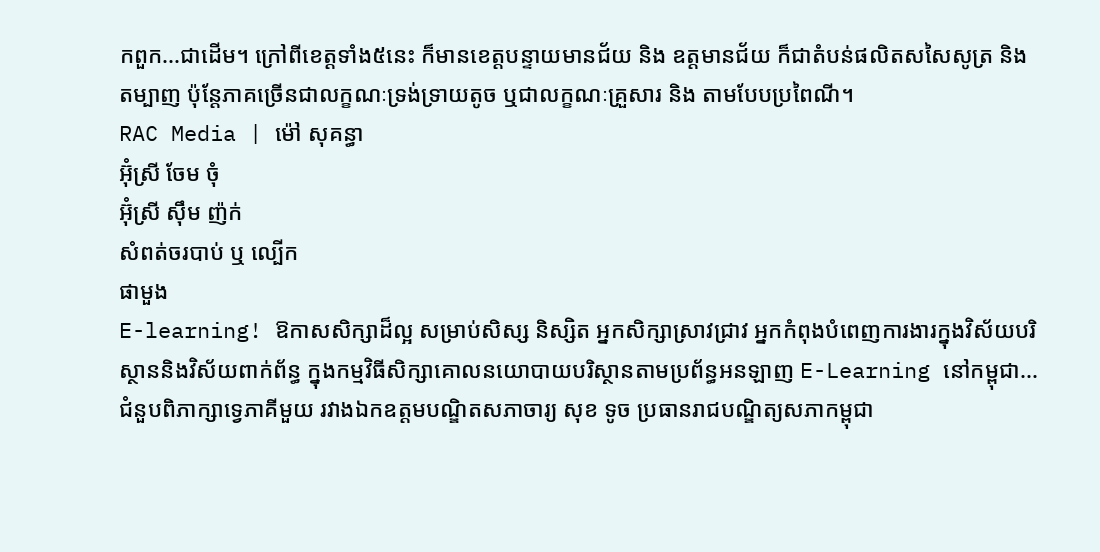កពួក...ជាដើម។ ក្រៅពីខេត្តទាំង៥នេះ ក៏មានខេត្តបន្ទាយមានជ័យ និង ឧត្តមានជ័យ ក៏ជាតំបន់ផលិតសសៃសូត្រ និង តម្បាញ ប៉ុន្តែភាគច្រើនជាលក្ខណៈទ្រង់ទ្រាយតូច ឬជាលក្ខណៈគ្រួសារ និង តាមបែបប្រពៃណី។
RAC Media | ម៉ៅ សុគន្ធា
អ៊ុំស្រី ចែម ចុំ
អ៊ុំស្រី ស៊ឹម ញ៉ក់
សំពត់ចរបាប់ ឬ ល្បើក
ផាមួង
E-learning! ឱកាសសិក្សាដ៏ល្អ សម្រាប់សិស្ស និស្សិត អ្នកសិក្សាស្រាវជ្រាវ អ្នកកំពុងបំពេញការងារក្នុងវិស័យបរិស្ថាននិងវិស័យពាក់ព័ន្ធ ក្នុងកម្មវិធីសិក្សាគោលនយោបាយបរិស្ថានតាមប្រព័ន្ធអនឡាញ E-Learning នៅកម្ពុជា...
ជំនួបពិភាក្សាទ្វេភាគីមួយ រវាងឯកឧត្តមបណ្ឌិតសភាចារ្យ សុខ ទូច ប្រធានរាជបណ្ឌិត្យសភាកម្ពុជា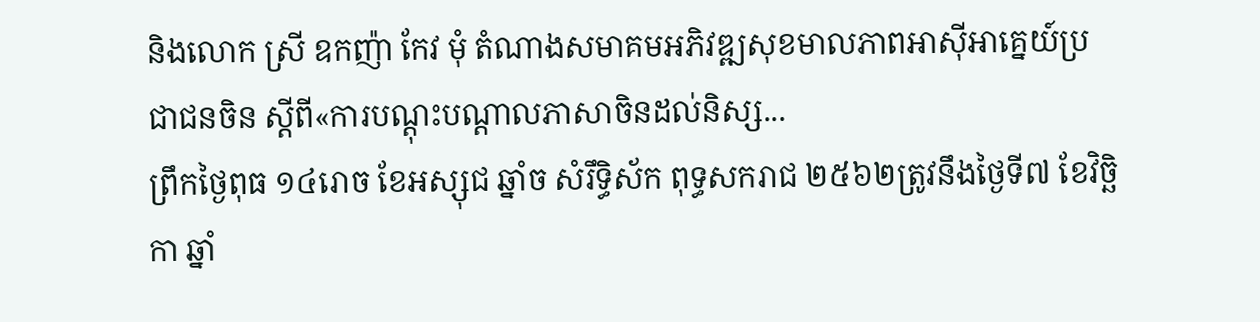និងលោក ស្រី ឧកញ៉ា កែវ មុំ តំណាងសមាគមអភិវឌ្ឍសុខមាលភាពអាស៊ីអាគ្នេយ៍ប្រជាជនចិន ស្តីពី«ការបណ្តុះបណ្តាលភាសាចិនដល់និស្ស...
ព្រឹកថ្ងៃពុធ ១៤រោច ខែអស្សុជ ឆ្នាំច សំរឹទ្ធិស័ក ពុទ្ធសករាជ ២៥៦២ត្រូវនឹងថ្ងៃទី៧ ខែវិច្ឆិកា ឆ្នាំ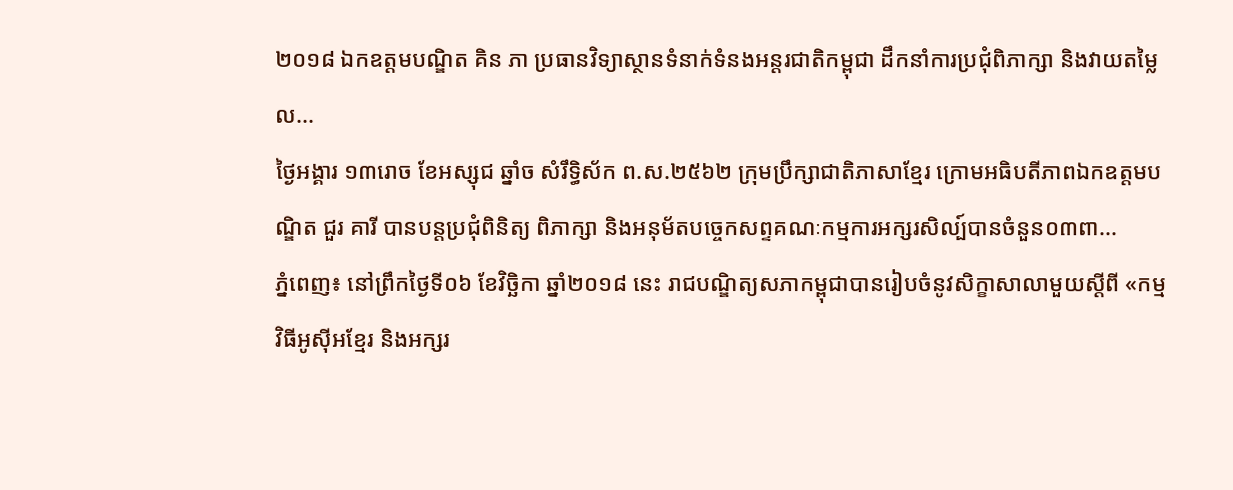២០១៨ ឯកឧត្តមបណ្ឌិត គិន ភា ប្រធានវិទ្យាស្ថានទំនាក់ទំនងអន្តរជាតិកម្ពុជា ដឹកនាំការប្រជុំពិភាក្សា និងវាយតម្លៃល...
ថ្ងៃអង្គារ ១៣រោច ខែអស្សុជ ឆ្នាំច សំរឹទ្ធិស័ក ព.ស.២៥៦២ ក្រុមប្រឹក្សាជាតិភាសាខ្មែរ ក្រោមអធិបតីភាពឯកឧត្តមបណ្ឌិត ជួរ គារី បានបន្តប្រជុំពិនិត្យ ពិភាក្សា និងអនុម័តបច្ចេកសព្ទគណៈកម្មការអក្សរសិល្ប៍បានចំនួន០៣ពា...
ភ្នំពេញ៖ នៅព្រឹកថ្ងៃទី០៦ ខែវិច្ឆិកា ឆ្នាំ២០១៨ នេះ រាជបណ្ឌិត្យសភាកម្ពុជាបានរៀបចំនូវសិក្ខាសាលាមួយស្ដីពី «កម្មវិធីអូស៊ីអខ្មែរ និងអក្សរ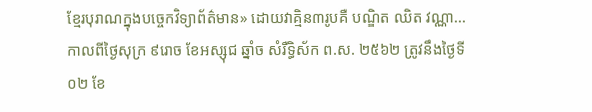ខ្មែរបុរាណក្នុងបច្ចេកវិទ្យាព័ត៌មាន» ដោយវាគ្មិន៣រូបគឺ បណ្ឌិត ឈិត វណ្ណា...
កាលពីថ្ងៃសុក្រ ៩រោច ខែអស្សុជ ឆ្នាំច សំរឺទ្ធិស័ក ព.ស. ២៥៦២ ត្រូវនឹងថ្ងៃទី០២ ខែ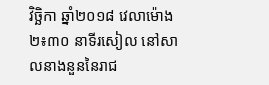វិច្ឆិកា ឆ្នាំ២០១៨ វេលាម៉ោង ២៖៣០ នាទីរសៀល នៅសាលនាងនួននៃរាជ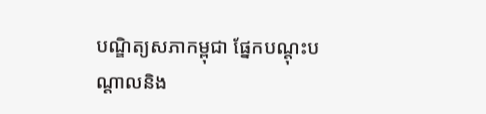បណ្ឌិត្យសភាកម្ពុជា ផ្នែកបណ្តុះបណ្តាលនិង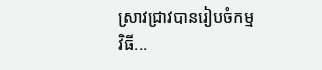ស្រាវជ្រាវបានរៀបចំកម្មវិធី...